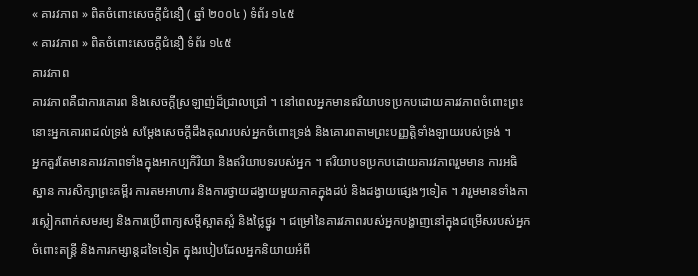« គារវភាព » ពិតចំពោះសេចក្តីជំនឿ ( ឆ្នាំ ២០០៤ ) ទំព័រ ១៤៥
« គារវភាព » ពិតចំពោះសេចក្តីជំនឿ ទំព័រ ១៤៥
គារវភាព
គារវភាពគឺជាការគោរព និងសេចក្តីស្រឡាញ់ដ៏ជ្រាលជ្រៅ ។ នៅពេលអ្នកមានឥរិយាបទប្រកបដោយគារវភាពចំពោះព្រះ នោះអ្នកគោរពដល់ទ្រង់ សម្ដែងសេចក្តីដឹងគុណរបស់អ្នកចំពោះទ្រង់ និងគោរពតាមព្រះបញ្ញត្តិទាំងឡាយរបស់ទ្រង់ ។
អ្នកគួរតែមានគារវភាពទាំងក្នុងអាកប្បកិរិយា និងឥរិយាបទរបស់អ្នក ។ ឥរិយាបទប្រកបដោយគារវភាពរួមមាន ការអធិស្ឋាន ការសិក្សាព្រះគម្ពីរ ការតមអាហារ និងការថ្វាយដង្វាយមួយភាគក្នុងដប់ និងដង្វាយផ្សេងៗទៀត ។ វារួមមានទាំងការស្លៀកពាក់សមរម្យ និងការប្រើពាក្យសម្ដីស្អាតស្អំ និងថ្លៃថ្នូរ ។ ជម្រៅនៃគារវភាពរបស់អ្នកបង្ហាញនៅក្នុងជម្រើសរបស់អ្នកចំពោះតន្ត្រី និងការកម្សាន្តដទៃទៀត ក្នុងរបៀបដែលអ្នកនិយាយអំពី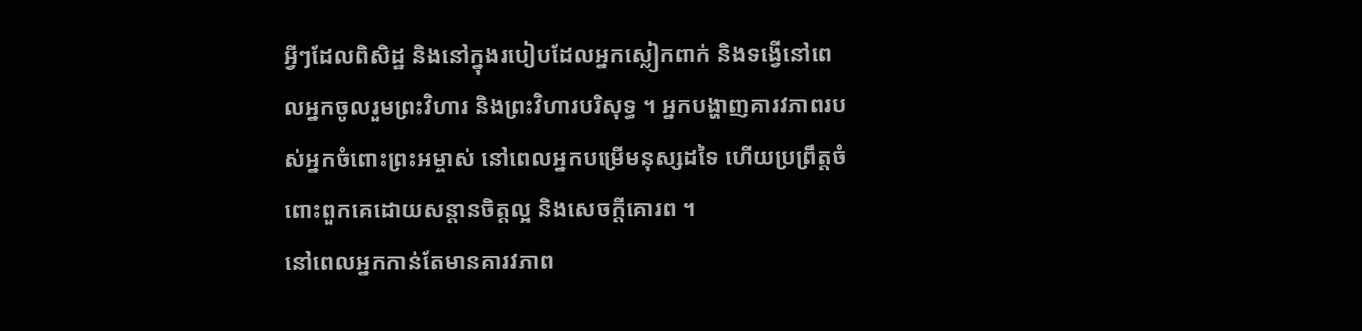អ្វីៗដែលពិសិដ្ឋ និងនៅក្នុងរបៀបដែលអ្នកស្លៀកពាក់ និងទង្វើនៅពេលអ្នកចូលរួមព្រះវិហារ និងព្រះវិហារបរិសុទ្ធ ។ អ្នកបង្ហាញគារវភាពរបស់អ្នកចំពោះព្រះអម្ចាស់ នៅពេលអ្នកបម្រើមនុស្សដទៃ ហើយប្រព្រឹត្តចំពោះពួកគេដោយសន្តានចិត្តល្អ និងសេចក្តីគោរព ។
នៅពេលអ្នកកាន់តែមានគារវភាព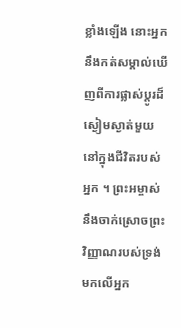ខ្លាំងឡើង នោះអ្នកនឹងកត់សម្គាល់ឃើញពីការផ្លាស់ប្តូរដ៏ស្ងៀមស្ងាត់មួយនៅក្នុងជីវិតរបស់អ្នក ។ ព្រះអម្ចាស់នឹងចាក់ស្រោចព្រះវិញ្ញាណរបស់ទ្រង់មកលើអ្នក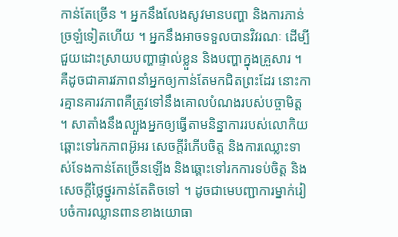កាន់តែច្រើន ។ អ្នកនឹងលែងសូវមានបញ្ហា និងការភាន់ច្រឡំទៀតហើយ ។ អ្នកនឹងអាចទទួលបានវិវរណៈ ដើម្បីជួយដោះស្រាយបញ្ហាផ្ទាល់ខ្លួន និងបញ្ហាក្នុងគ្រួសារ ។
គឺដូចជាគារវភាពនាំអ្នកឲ្យកាន់តែមកជិតព្រះដែរ នោះការគ្មានគារវភាពគឺត្រូវទៅនឹងគោលបំណងរបស់បច្ចាមិត្ត ។ សាតាំងនឹងល្បួងអ្នកឲ្យធ្វើតាមនិន្នាការរបស់លោកិយ ឆ្ពោះទៅរកភាពអ៊ូអរ សេចក្តីរំភើបចិត្ត និងការឈ្លោះទាស់ទែងកាន់តែច្រើនឡើង និងឆ្ពោះទៅរកការទប់ចិត្ត និងសេចក្តីថ្លៃថ្នូរកាន់តែតិចទៅ ។ ដូចជាមេបញ្ជាការម្នាក់រៀបចំការឈ្លានពានខាងយោធា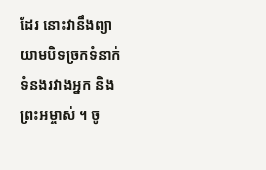ដែរ នោះវានឹងព្យាយាមបិទច្រកទំនាក់ទំនងរវាងអ្នក និងព្រះអម្ចាស់ ។ ចូ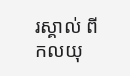រស្គាល់ ពីកលយុ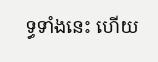ទ្ធទាំងនេះ ហើយ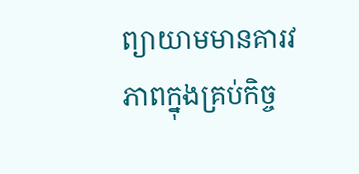ព្យាយាមមានគារវភាពក្នុងគ្រប់កិច្ច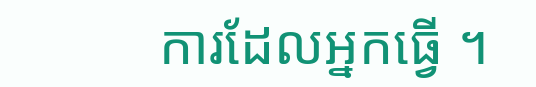ការដែលអ្នកធ្វើ ។